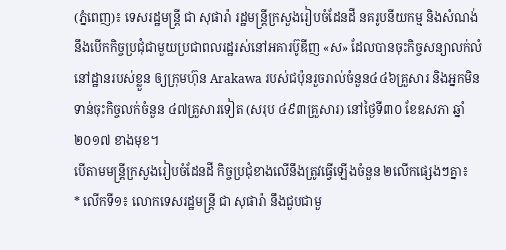(ភ្នំពេញ)៖ ទេសរដ្ឋមន្រ្តី ជា សុផារ៉ា រដ្ឋមន្រ្តីក្រសួងរៀបចំដែនដី នគរូបនីយកម្ម និងសំណង់ នឹងបើកកិច្ចប្រជុំជាមួយប្រជាពលរដ្ឋរស់នៅអគារប៊ូឌីញ «ស» ដែលបានចុះកិច្ចសន្យាលក់លំនៅដ្ឋានរបស់ខ្លួន ឲ្យក្រុមហ៊ុន Arakawa របស់ជប៉ុនរួចរាល់ចំនួន៤៤៦គ្រួសារ និងអ្នកមិនទាន់ចុះកិច្ចលក់ចំនួន ៤៧គ្រួសារទៀត (សរុប ៤៩៣គ្រួសារ) នៅថ្ងៃទី៣០ ខែឧសភា ឆ្នាំ២០១៧ ខាងមុខ។
បើតាមមន្រ្តីក្រសួងរៀបចំដែនដី កិច្ចប្រជុំខាងលើនឹងត្រូវធ្វើឡើងចំនួន ២លើកផ្សេងៗគ្នា៖
* លើកទី១៖ លោកទេសរដ្ឋមន្រ្តី ជា សុផារ៉ា នឹងជួបជាមួ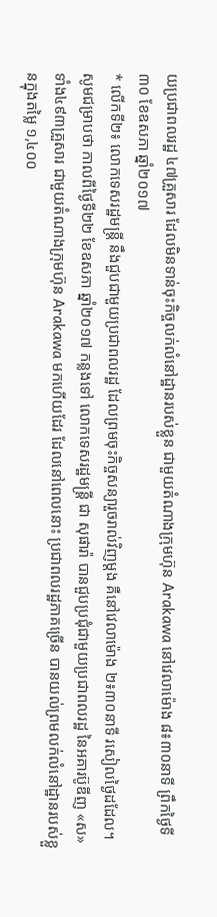យប្រជាពលរដ្ឋ ៤៧គ្រួសារ ដែលមិនទាន់ចុះកិច្ចលក់លំនៅដ្ឋានរបស់ខ្លួន ជាមួយតំណាងក្រុមហ៊ុន Arakawa នៅវេលាម៉ោង ៨៖៣០នាទី ព្រឹកថ្ងៃទី៣០ ខែឧសភា ឆ្នាំ២០១៧
* លើកទី២៖ លោកទេសរដ្ឋមន្រ្តី នឹងជួបជាមួយប្រជាពលរដ្ឋ ដែលព្រមចុះកិច្ចសន្យារួចរាល់វិញម្ដង គឺនៅវេលាម៉ោង ២៖៣០នាទី រសៀលថ្ងៃដដែល។
សូមជម្រាបថា កាលពីថ្ងៃទី២២ ខែឧសភា ឆ្នាំ២០១៧ កន្លងទៅ លោកទេសរដ្ឋមន្រ្តី ជា សុផារ៉ា បានជួបប្រជុំជាមួយប្រជាពលរដ្ឋ នៃអគារប៊ូឌីញ «ស» ទាំង៤៩៣គ្រួសារ ជាមួយតំណាងក្រុមហ៊ុន Arakawa មកហើយដែរ ដែលនៅពេលនោះ ប្រជាពលរដ្ឋភាគច្រើន បានយល់ព្រមលក់លំនៅដ្ឋានរបស់ខ្លួនក្នុងតម្លៃ ១,៤០០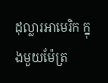ដុល្លារអាមេរិក ក្នុងមួយម៉ែត្រ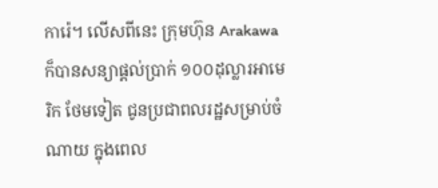ការ៉េ។ លើសពីនេះ ក្រុមហ៊ុន Arakawa ក៏បានសន្យាផ្ដល់ប្រាក់ ១០០ដុល្លារអាមេរិក ថែមទៀត ជូនប្រជាពលរដ្ឋសម្រាប់ចំណាយ ក្នុងពេល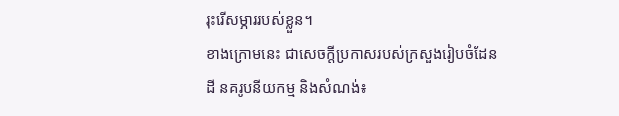រុះរើសម្ភាររបស់ខ្លួន។
ខាងក្រោមនេះ ជាសេចក្ដីប្រកាសរបស់ក្រសួងរៀបចំដែនដី នគរូបនីយកម្ម និងសំណង់៖